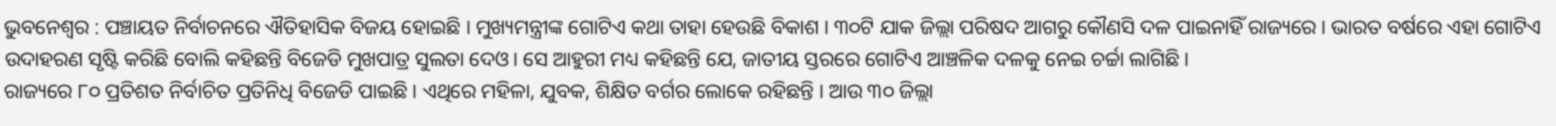ଭୁବନେଶ୍ୱର : ପଞ୍ଚାୟତ ନିର୍ବାଚନରେ ଐତିହାସିକ ବିଜୟ ହୋଇଛି । ମୁଖ୍ୟମନ୍ତ୍ରୀଙ୍କ ଗୋଟିଏ କଥା ତାହା ହେଉଛି ବିକାଶ । ୩୦ଟି ଯାକ ଜିଲ୍ଲା ପରିଷଦ ଆଗରୁ କୌଣସି ଦଳ ପାଇନାହିଁ ରାଜ୍ୟରେ । ଭାରତ ବର୍ଷରେ ଏହା ଗୋଟିଏ ଉଦାହରଣ ସୃଷ୍ଟି କରିଛି ବୋଲି କହିଛନ୍ତି ବିଜେଡି ମୁଖପାତ୍ର ସୁଲତା ଦେଓ। ସେ ଆହୁରୀ ମଧ୍ୟ କହିଛନ୍ତି ଯେ, ଜାତୀୟ ସ୍ତରରେ ଗୋଟିଏ ଆଞ୍ଚଳିକ ଦଳକୁ ନେଇ ଚର୍ଚ୍ଚା ଲାଗିଛି ।
ରାଜ୍ୟରେ ୮୦ ପ୍ରତିଶତ ନିର୍ବାଚିତ ପ୍ରତିନିଧି ବିଜେଡି ପାଇଛି । ଏଥିରେ ମହିଳା, ଯୁବକ, ଶିକ୍ଷିତ ବର୍ଗର ଲୋକେ ରହିଛନ୍ତି । ଆଉ ୩୦ ଜିଲ୍ଲା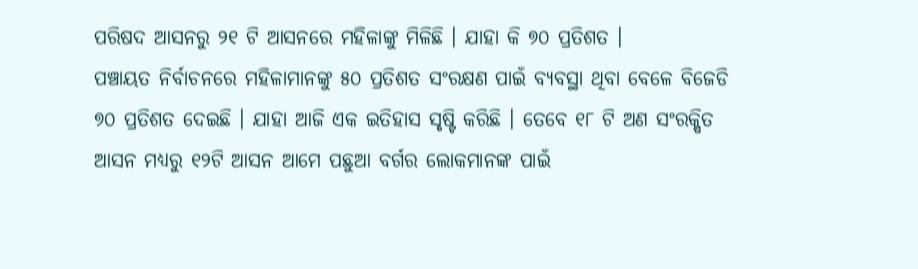ପରିଷଦ ଆସନରୁ ୨୧ ଟି ଆସନରେ ମହିଳାଙ୍କୁ ମିଳିଛି । ଯାହା କି ୭୦ ପ୍ରତିଶତ ।
ପଞ୍ଚାୟତ ନିର୍ବାଚନରେ ମହିଳାମାନଙ୍କୁ ୫୦ ପ୍ରତିଶତ ସଂରକ୍ଷଣ ପାଇଁ ବ୍ୟବସ୍ଥା ଥିବା ବେଳେ ବିଜେଡି ୭୦ ପ୍ରତିଶତ ଦେଇଛି । ଯାହା ଆଜି ଏକ ଇତିହାସ ସୃଷ୍ଟି କରିଛି । ତେବେ ୧୮ ଟି ଅଣ ସଂରକ୍ଷିତ ଆସନ ମଧ୍ୟରୁ ୧୨ଟି ଆସନ ଆମେ ପଛୁଆ ବର୍ଗର ଲୋକମାନଙ୍କ ପାଇଁ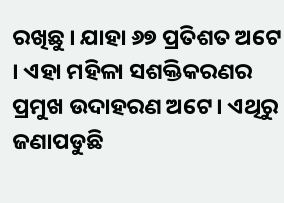ରଖିଛୁ । ଯାହା ୬୭ ପ୍ରତିଶତ ଅଟେ । ଏହା ମହିଳା ସଶକ୍ତିକରଣର ପ୍ରମୁଖ ଉଦାହରଣ ଅଟେ। ଏଥିରୁ ଜଣାପଡୁଛି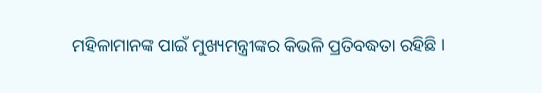ମହିଳାମାନଙ୍କ ପାଇଁ ମୁଖ୍ୟମନ୍ତ୍ରୀଙ୍କର କିଭଳି ପ୍ରତିବଦ୍ଧତା ରହିଛି ।